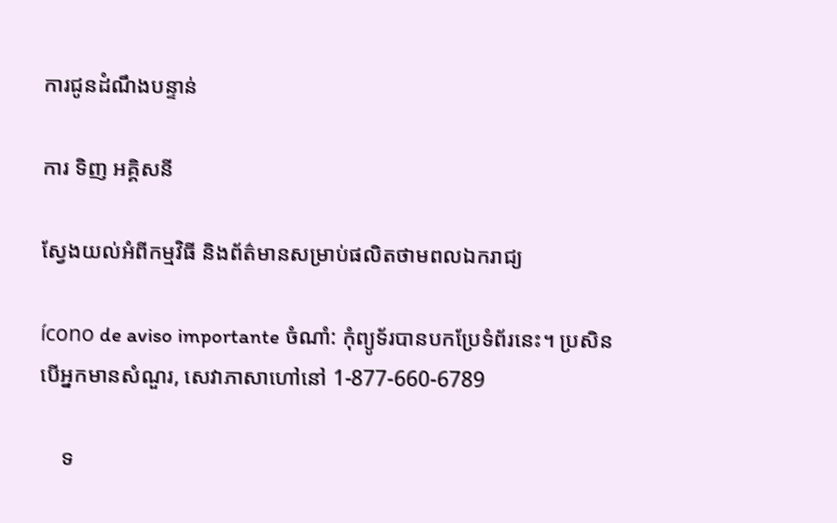ការជូនដំណឹងបន្ទាន់

ការ ទិញ អគ្គិសនី

ស្វែងយល់អំពីកម្មវិធី និងព័ត៌មានសម្រាប់ផលិតថាមពលឯករាជ្យ

ícono de aviso importante ចំណាំ: កុំព្យូទ័របានបកប្រែទំព័រនេះ។ ប្រសិនបើអ្នកមានសំណួរ, សេវាភាសាហៅនៅ 1-877-660-6789

    ទ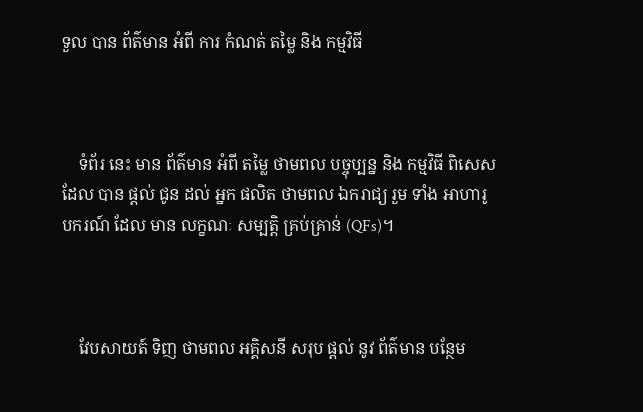ទួល បាន ព័ត៌មាន អំពី ការ កំណត់ តម្លៃ និង កម្មវិធី



    ទំព័រ នេះ មាន ព័ត៌មាន អំពី តម្លៃ ថាមពល បច្ចុប្បន្ន និង កម្មវិធី ពិសេស ដែល បាន ផ្តល់ ជូន ដល់ អ្នក ផលិត ថាមពល ឯករាជ្យ រួម ទាំង អាហារូបករណ៍ ដែល មាន លក្ខណៈ សម្បត្តិ គ្រប់គ្រាន់ (QFs)។



    វែបសាយត៍ ទិញ ថាមពល អគ្គិសនី សរុប ផ្តល់ នូវ ព័ត៌មាន បន្ថែម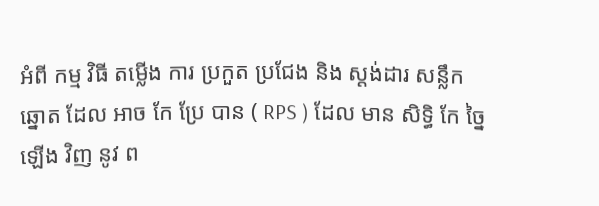អំពី កម្ម វិធី តម្លើង ការ ប្រកួត ប្រជែង និង ស្តង់ដារ សន្លឹក ឆ្នោត ដែល អាច កែ ប្រែ បាន ( RPS ) ដែល មាន សិទ្ធិ កែ ច្នៃ ឡើង វិញ នូវ ព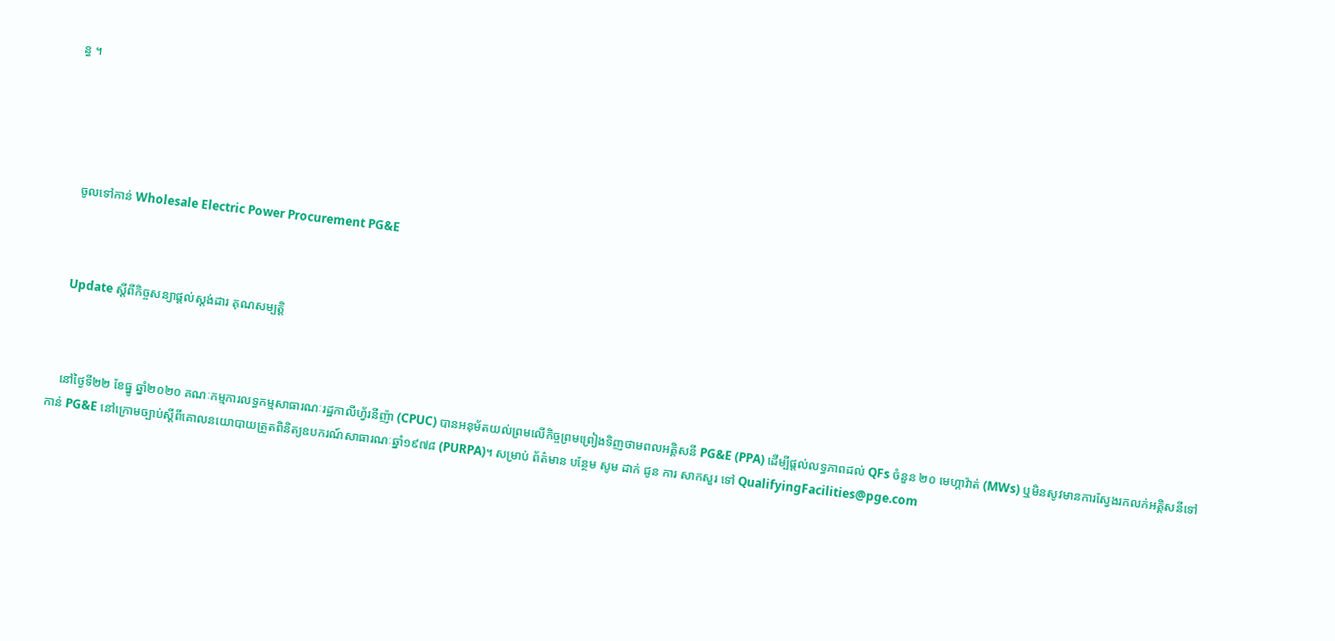ន្ធ ។





    ចូលទៅកាន់ Wholesale Electric Power Procurement PG&E



    Update ស្តីពីកិច្ចសន្យាផ្តល់ស្តង់ដារ គុណសម្បត្តិ



    នៅថ្ងៃទី២២ ខែធ្នូ ឆ្នាំ២០២០ គណៈកម្មការលទ្ធកម្មសាធារណៈរដ្ឋកាលីហ្វ័រនីញ៉ា (CPUC) បានអនុម័តយល់ព្រមលើកិច្ចព្រមព្រៀងទិញថាមពលអគ្គិសនី PG&E (PPA) ដើម្បីផ្តល់លទ្ធភាពដល់ QFs ចំនួន ២០ មេហ្គាវ៉ាត់ (MWs) ឬមិនសូវមានការស្វែងរកលក់អគ្គិសនីទៅកាន់ PG&E នៅក្រោមច្បាប់ស្តីពីគោលនយោបាយត្រួតពិនិត្យឧបករណ៍សាធារណៈឆ្នាំ១៩៧៨ (PURPA)។ សម្រាប់ ព័ត៌មាន បន្ថែម សូម ដាក់ ជូន ការ សាកសួរ ទៅ QualifyingFacilities@pge.com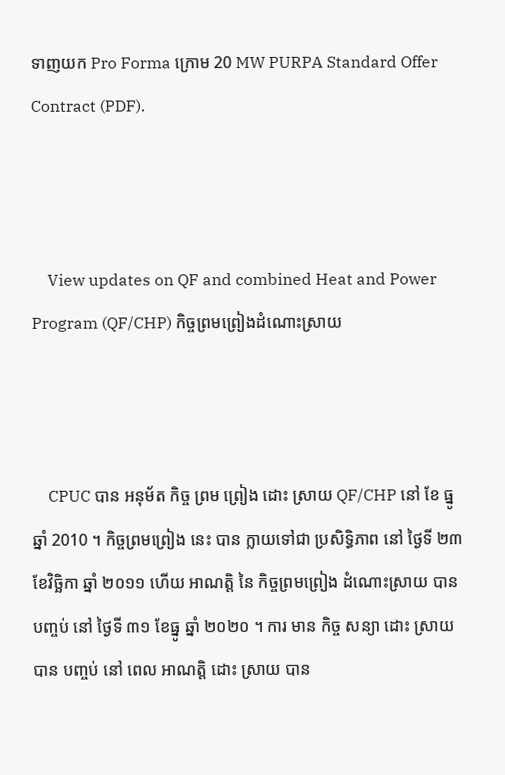ទាញយក Pro Forma ក្រោម 20 MW PURPA Standard Offer Contract (PDF).



    View updates on QF and combined Heat and Power Program (QF/CHP) កិច្ចព្រមព្រៀងដំណោះស្រាយ



    CPUC បាន អនុម័ត កិច្ច ព្រម ព្រៀង ដោះ ស្រាយ QF/CHP នៅ ខែ ធ្នូ ឆ្នាំ 2010 ។ កិច្ចព្រមព្រៀង នេះ បាន ក្លាយទៅជា ប្រសិទ្ធិភាព នៅ ថ្ងៃទី ២៣ ខែវិច្ឆិកា ឆ្នាំ ២០១១ ហើយ អាណត្តិ នៃ កិច្ចព្រមព្រៀង ដំណោះស្រាយ បាន បញ្ចប់ នៅ ថ្ងៃទី ៣១ ខែធ្នូ ឆ្នាំ ២០២០ ។ ការ មាន កិច្ច សន្យា ដោះ ស្រាយ បាន បញ្ចប់ នៅ ពេល អាណត្តិ ដោះ ស្រាយ បាន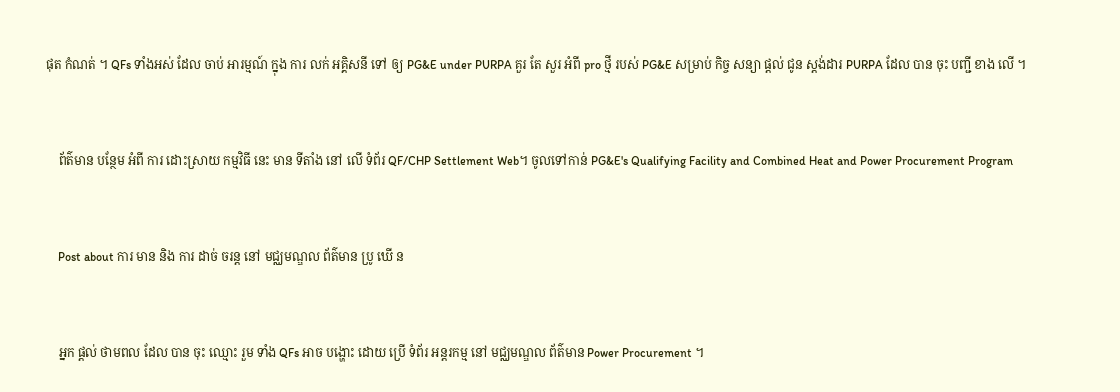ផុត កំណត់ ។ QFs ទាំងអស់ ដែល ចាប់ អារម្មណ៍ ក្នុង ការ លក់ អគ្គិសនី ទៅ ឲ្យ PG&E under PURPA គួរ តែ សួរ អំពី pro ថ្មី របស់ PG&E សម្រាប់ កិច្ច សន្យា ផ្តល់ ជូន ស្តង់ដារ PURPA ដែល បាន ចុះ បញ្ជី ខាង លើ ។



    ព័ត៌មាន បន្ថែម អំពី ការ ដោះស្រាយ កម្មវិធី នេះ មាន ទីតាំង នៅ លើ ទំព័រ QF/CHP Settlement Web។ ចូលទៅកាន់ PG&E's Qualifying Facility and Combined Heat and Power Procurement Program



    Post about ការ មាន និង ការ ដាច់ ចរន្ត នៅ មជ្ឈមណ្ឌល ព័ត៌មាន ប្រូ ឃើ ន



    អ្នក ផ្តល់ ថាមពល ដែល បាន ចុះ ឈ្មោះ រួម ទាំង QFs អាច បង្ហោះ ដោយ ប្រើ ទំព័រ អន្តរកម្ម នៅ មជ្ឈមណ្ឌល ព័ត៌មាន Power Procurement ។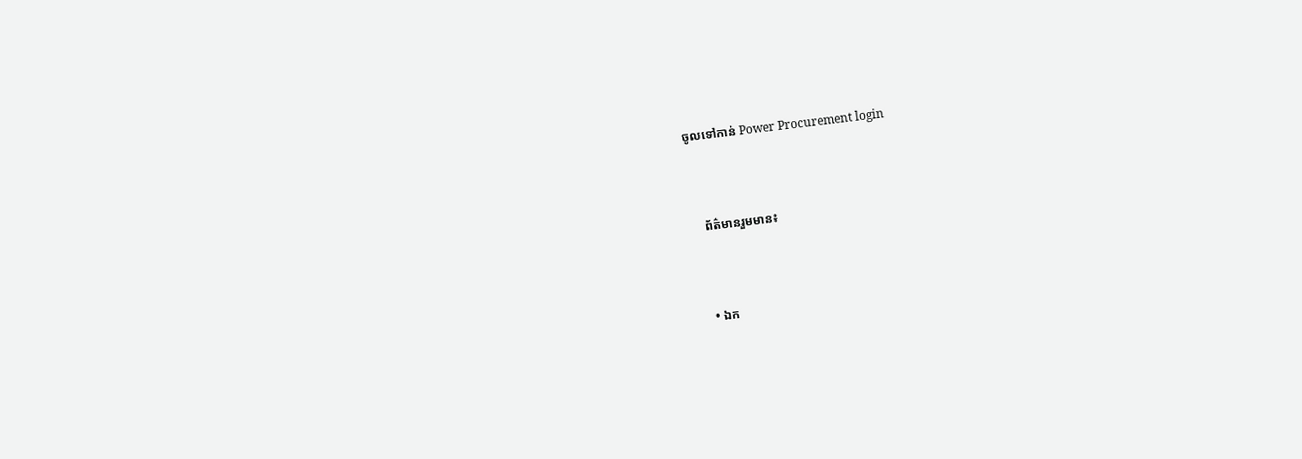ចូលទៅកាន់ Power Procurement login



    ព័ត៌មានរួមមាន៖



    • ឯក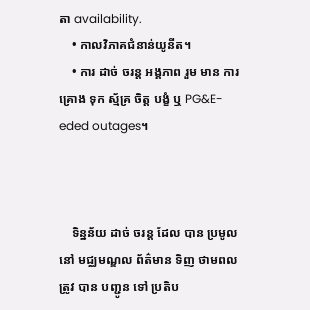តា availability.
    • កាលវិភាគជំនាន់យូនីត។
    • ការ ដាច់ ចរន្ត អង្គភាព រួម មាន ការ គ្រោង ទុក ស្ម័គ្រ ចិត្ត បង្ខំ ឬ PG&E-eded outages។



    ទិន្នន័យ ដាច់ ចរន្ត ដែល បាន ប្រមូល នៅ មជ្ឈមណ្ឌល ព័ត៌មាន ទិញ ថាមពល ត្រូវ បាន បញ្ជូន ទៅ ប្រតិប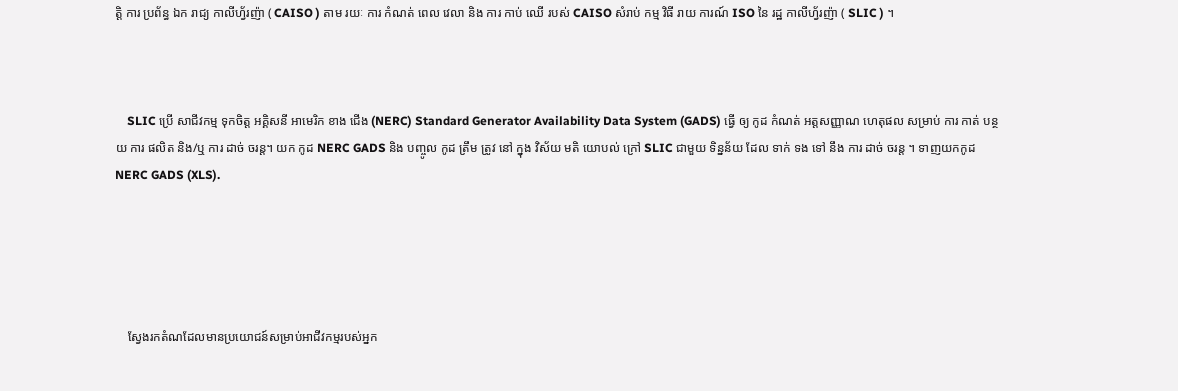ត្តិ ការ ប្រព័ន្ធ ឯក រាជ្យ កាលីហ្វ័រញ៉ា ( CAISO ) តាម រយៈ ការ កំណត់ ពេល វេលា និង ការ កាប់ ឈើ របស់ CAISO សំរាប់ កម្ម វិធី រាយ ការណ៍ ISO នៃ រដ្ឋ កាលីហ្វ័រញ៉ា ( SLIC ) ។



    SLIC ប្រើ សាជីវកម្ម ទុកចិត្ត អគ្គិសនី អាមេរិក ខាង ជើង (NERC) Standard Generator Availability Data System (GADS) ធ្វើ ឲ្យ កូដ កំណត់ អត្តសញ្ញាណ ហេតុផល សម្រាប់ ការ កាត់ បន្ថយ ការ ផលិត និង/ឬ ការ ដាច់ ចរន្ត។ យក កូដ NERC GADS និង បញ្ចូល កូដ ត្រឹម ត្រូវ នៅ ក្នុង វិស័យ មតិ យោបល់ ក្រៅ SLIC ជាមួយ ទិន្នន័យ ដែល ទាក់ ទង ទៅ នឹង ការ ដាច់ ចរន្ត ។ ទាញយកកូដ NERC GADS (XLS).





    ស្វែងរកតំណដែលមានប្រយោជន៍សម្រាប់អាជីវកម្មរបស់អ្នក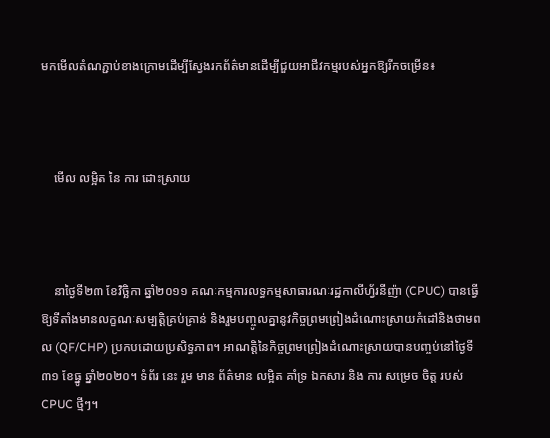មកមើលតំណភ្ជាប់ខាងក្រោមដើម្បីស្វែងរកព័ត៌មានដើម្បីជួយអាជីវកម្មរបស់អ្នកឱ្យរីកចម្រើន៖



    មើល លម្អិត នៃ ការ ដោះស្រាយ



    នាថ្ងៃទី២៣ ខែវិច្ឆិកា ឆ្នាំ២០១១ គណៈកម្មការលទ្ធកម្មសាធារណៈរដ្ឋកាលីហ្វ័រនីញ៉ា (CPUC) បានធ្វើឱ្យទីតាំងមានលក្ខណៈសម្បត្តិគ្រប់គ្រាន់ និងរួមបញ្ចូលគ្នានូវកិច្ចព្រមព្រៀងដំណោះស្រាយកំដៅនិងថាមពល (QF/CHP) ប្រកបដោយប្រសិទ្ធភាព។ អាណត្តិនៃកិច្ចព្រមព្រៀងដំណោះស្រាយបានបញ្ចប់នៅថ្ងៃទី៣១ ខែធ្នូ ឆ្នាំ២០២០។ ទំព័រ នេះ រួម មាន ព័ត៌មាន លម្អិត គាំទ្រ ឯកសារ និង ការ សម្រេច ចិត្ត របស់ CPUC ថ្មីៗ។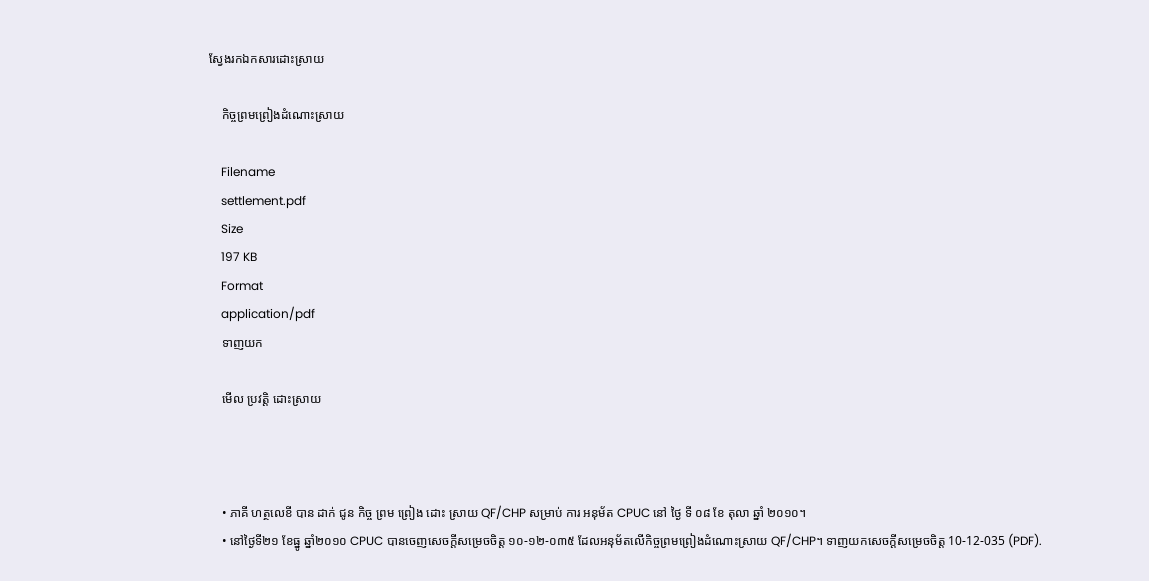ស្វែងរកឯកសារដោះស្រាយ

    កិច្ចព្រមព្រៀងដំណោះស្រាយ

    Filename
    settlement.pdf
    Size
    197 KB
    Format
    application/pdf
    ទាញយក

    មើល ប្រវត្តិ ដោះស្រាយ



    • ភាគី ហត្ថលេខី បាន ដាក់ ជូន កិច្ច ព្រម ព្រៀង ដោះ ស្រាយ QF/CHP សម្រាប់ ការ អនុម័ត CPUC នៅ ថ្ងៃ ទី ០៨ ខែ តុលា ឆ្នាំ ២០១០។
    • នៅថ្ងៃទី២១ ខែធ្នូ ឆ្នាំ២០១០ CPUC បានចេញសេចក្តីសម្រេចចិត្ត ១០-១២-០៣៥ ដែលអនុម័តលើកិច្ចព្រមព្រៀងដំណោះស្រាយ QF/CHP។ ទាញយកសេចក្តីសម្រេចចិត្ត 10-12-035 (PDF).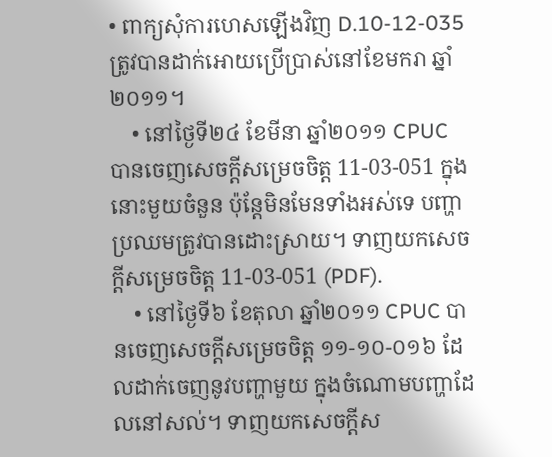• ពាក្យសុំការហេសឡើងវិញ D.10-12-035 ត្រូវបានដាក់អោយប្រើប្រាស់នៅខែមករា ឆ្នាំ២០១១។
    • នៅថ្ងៃទី២៤ ខែមីនា ឆ្នាំ២០១១ CPUC បានចេញសេចក្តីសម្រេចចិត្ត 11-03-051 ក្នុងនោះមួយចំនួន ប៉ុន្តែមិនមែនទាំងអស់ទេ បញ្ហាប្រឈមត្រូវបានដោះស្រាយ។ ទាញយកសេចក្តីសម្រេចចិត្ត 11-03-051 (PDF).
    • នៅថ្ងៃទី៦ ខែតុលា ឆ្នាំ២០១១ CPUC បានចេញសេចក្តីសម្រេចចិត្ត ១១-១០-០១៦ ដែលដាក់ចេញនូវបញ្ហាមួយ ក្នុងចំណោមបញ្ហាដែលនៅសល់។ ទាញយកសេចក្តីស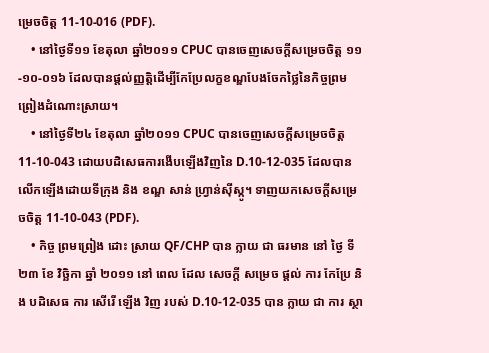ម្រេចចិត្ត 11-10-016 (PDF).
    • នៅថ្ងៃទី១១ ខែតុលា ឆ្នាំ២០១១ CPUC បានចេញសេចក្តីសម្រេចចិត្ត ១១-១០-០១៦ ដែលបានផ្តល់ញ្ញត្តិដើម្បីកែប្រែលក្ខខណ្ឌបែងចែកថ្លៃនៃកិច្ចព្រមព្រៀងដំណោះស្រាយ។
    • នៅថ្ងៃទី២៤ ខែតុលា ឆ្នាំ២០១១ CPUC បានចេញសេចក្តីសម្រេចចិត្ត 11-10-043 ដោយបដិសេធការងើបឡើងវិញនៃ D.10-12-035 ដែលបានលើកឡើងដោយទីក្រុង និង ខណ្ឌ សាន់ ហ្វ្រាន់ស៊ីស្កូ។ ទាញយកសេចក្តីសម្រេចចិត្ត 11-10-043 (PDF).
    • កិច្ច ព្រមព្រៀង ដោះ ស្រាយ QF/CHP បាន ក្លាយ ជា ធរមាន នៅ ថ្ងៃ ទី ២៣ ខែ វិច្ឆិកា ឆ្នាំ ២០១១ នៅ ពេល ដែល សេចក្តី សម្រេច ផ្តល់ ការ កែប្រែ និង បដិសេធ ការ សើរើ ឡើង វិញ របស់ D.10-12-035 បាន ក្លាយ ជា ការ ស្ថា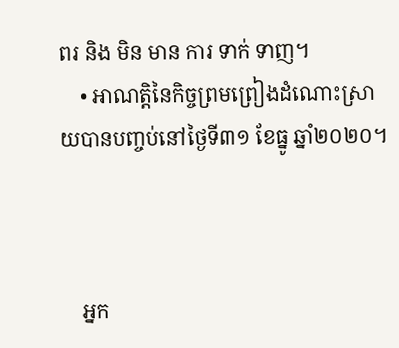ពរ និង មិន មាន ការ ទាក់ ទាញ។
    • អាណត្តិនៃកិច្ចព្រមព្រៀងដំណោះស្រាយបានបញ្ចប់នៅថ្ងៃទី៣១ ខែធ្នូ ឆ្នាំ២០២០។



    អ្នក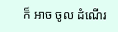ក៏ អាច ចូល ដំណើរ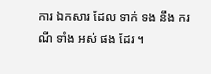ការ ឯកសារ ដែល ទាក់ ទង នឹង ករណី ទាំង អស់ ផង ដែរ ។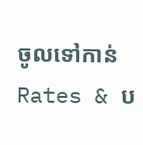ចូលទៅកាន់ Rates & ប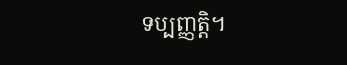ទប្បញ្ញត្តិ។